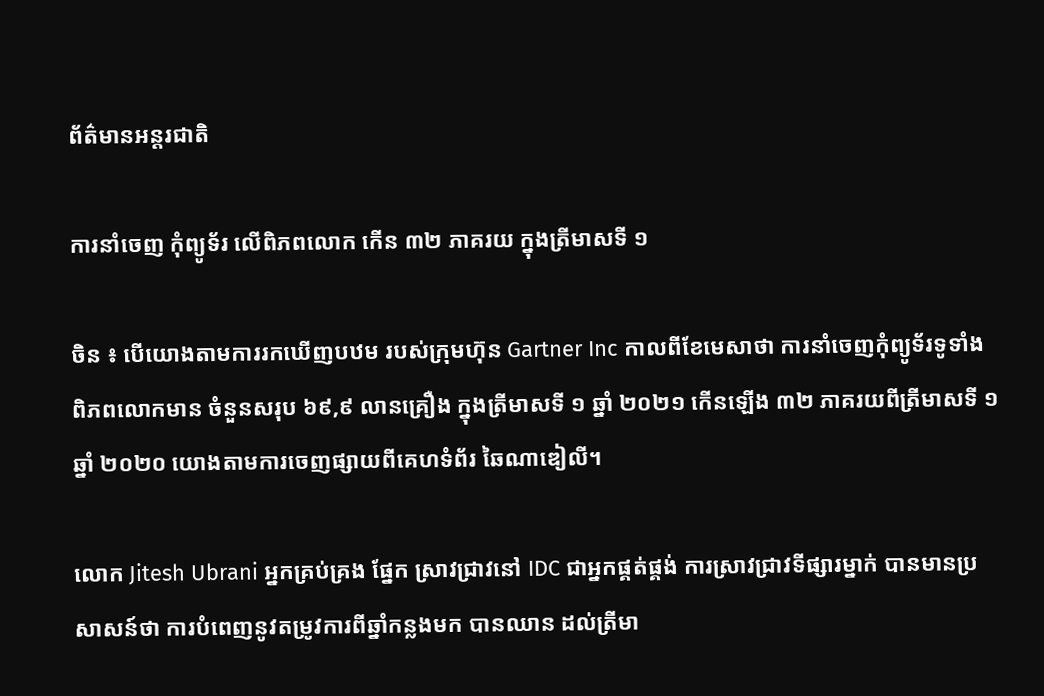ព័ត៌មានអន្តរជាតិ

ការនាំចេញ កុំព្យូទ័រ លើពិភពលោក កើន ៣២ ភាគរយ ក្នុងត្រីមាសទី ១

ចិន ៖ បើយោងតាមការរកឃើញបឋម របស់ក្រុមហ៊ុន Gartner Inc កាលពីខែមេសាថា ការនាំចេញកុំព្យូទ័រទូទាំង ពិភពលោកមាន ចំនួនសរុប ៦៩,៩ លានគ្រឿង ក្នុងត្រីមាសទី ១ ឆ្នាំ ២០២១ កើនឡើង ៣២ ភាគរយពីត្រីមាសទី ១ ឆ្នាំ ២០២០ យោងតាមការចេញផ្សាយពីគេហទំព័រ ឆៃណាឌៀលី។

លោក Jitesh Ubrani អ្នកគ្រប់គ្រង ផ្នែក ស្រាវជ្រាវនៅ IDC ជាអ្នកផ្គត់ផ្គង់ ការស្រាវជ្រាវទីផ្សារម្នាក់ បានមានប្រសាសន៍ថា ការបំពេញនូវតម្រូវការពីឆ្នាំកន្លងមក បានឈាន ដល់ត្រីមា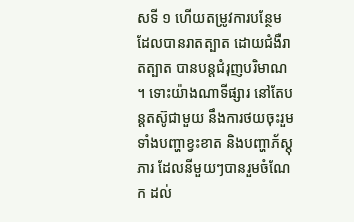សទី ១ ហើយតម្រូវការបន្ថែម ដែលបានរាតត្បាត ដោយជំងឺរាតត្បាត បានបន្តជំរុញបរិមាណ ។ ទោះយ៉ាងណាទីផ្សារ នៅតែបន្តតស៊ូជាមួយ នឹងការថយចុះរួម ទាំងបញ្ហាខ្វះខាត និងបញ្ហាភ័ស្តុភារ ដែលនីមួយៗបានរួមចំណែក ដល់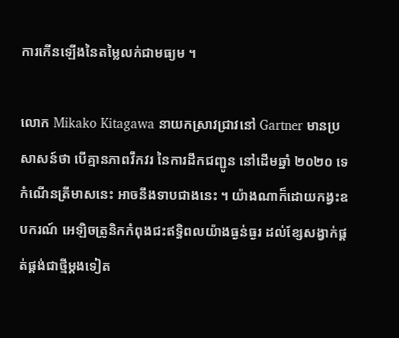ការកើនឡើងនៃតម្លៃលក់ជាមធ្យម ។

លោក Mikako Kitagawa នាយកស្រាវជ្រាវនៅ Gartner មានប្រសាសន៍ថា បើគ្មានភាពវឹកវរ នៃការដឹកជញ្ជូន នៅដើមឆ្នាំ ២០២០ ទេកំណើនត្រីមាសនេះ អាចនឹងទាបជាងនេះ ។ យ៉ាងណាក៏ដោយកង្វះឧបករណ៍ អេឡិចត្រូនិកកំពុងជះឥទ្ធិពលយ៉ាងធ្ងន់ធ្ងរ ដល់ខ្សែសង្វាក់ផ្គត់ផ្គង់ជាថ្មីម្តងទៀត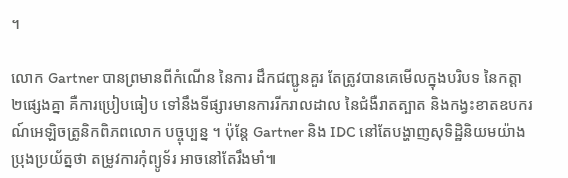។

លោក Gartner បានព្រមានពីកំណើន នៃការ ដឹកជញ្ជូនគួរ តែត្រូវបានគេមើលក្នុងបរិបទ នៃកត្តា២ផ្សេងគ្នា គឺការប្រៀបធៀប ទៅនឹងទីផ្សារមានការរីករាលដាល នៃជំងឺរាតត្បាត និងកង្វះខាតឧបករណ៍អេឡិចត្រូនិកពិភពលោក បច្ចុប្បន្ន ។ ប៉ុន្តែ Gartner និង IDC នៅតែបង្ហាញសុទិដ្ឋិនិយមយ៉ាងប្រុងប្រយ័ត្នថា តម្រូវការកុំព្យូទ័រ អាចនៅតែរឹងមាំ៕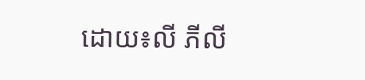ដោយ៖លី ភីលី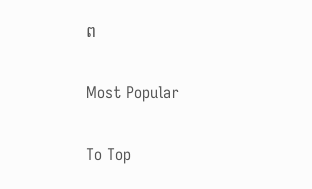ព

Most Popular

To Top